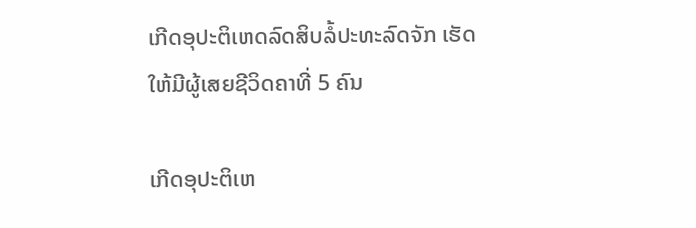ເກີດອຸປະຕິເຫດລົດສິບລໍ້ປະທະລົດຈັກ ເຮັດໃຫ້ມີຜູ້ເສຍຊີວິດຄາທີ່ 5 ຄົນ

ເກີດອຸປະຕິເຫ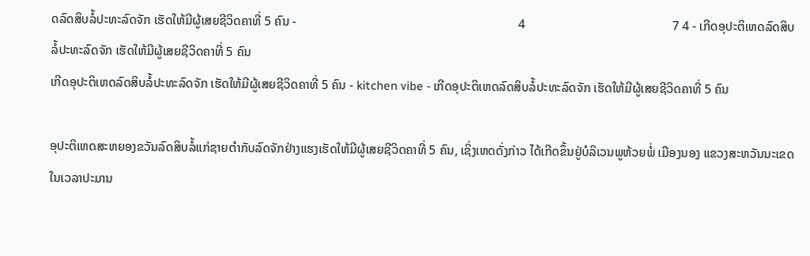ດລົດສິບລໍ້ປະທະລົດຈັກ ເຮັດໃຫ້ມີຜູ້ເສຍຊີວິດຄາທີ່ 5 ຄົນ -                                                                       4                                               7 4 - ເກີດອຸປະຕິເຫດລົດສິບລໍ້ປະທະລົດຈັກ ເຮັດໃຫ້ມີຜູ້ເສຍຊີວິດຄາທີ່ 5 ຄົນ
ເກີດອຸປະຕິເຫດລົດສິບລໍ້ປະທະລົດຈັກ ເຮັດໃຫ້ມີຜູ້ເສຍຊີວິດຄາທີ່ 5 ຄົນ - kitchen vibe - ເກີດອຸປະຕິເຫດລົດສິບລໍ້ປະທະລົດຈັກ ເຮັດໃຫ້ມີຜູ້ເສຍຊີວິດຄາທີ່ 5 ຄົນ

ອຸປະຕິເຫດສະຫຍອງຂວັນລົດສິບລໍ້ແກ່ຊາຍຕຳກັບລົດຈັກຢ່າງແຮງເຮັດໃຫ້ມີຜູ້ເສຍຊີວິດຄາທີ່ 5 ຄົນ, ເຊິ່ງເຫດດັ່ງກ່າວ ໄດ້ເກີດຂຶ້ນຢູ່ບໍລິເວນພູຫ້ວຍພໍ່ ເມືອງນອງ ແຂວງສະຫວັນນະເຂດ ໃນເວລາປະມານ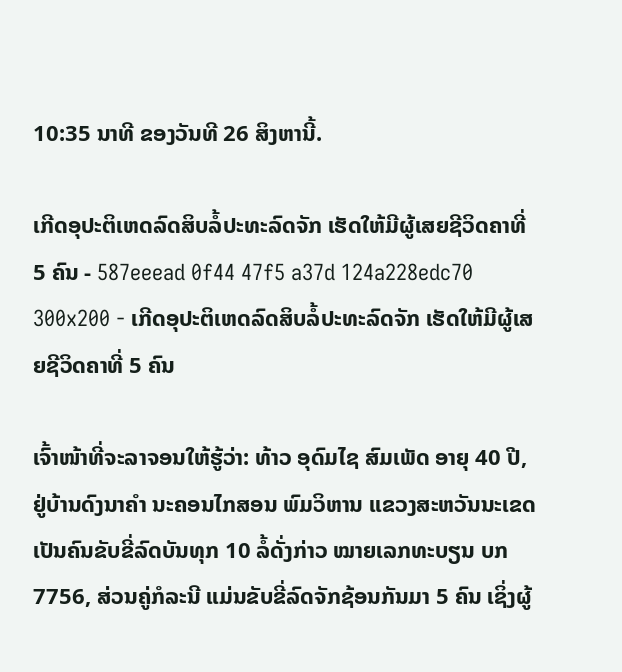10:35 ນາທີ ຂອງວັນທີ 26 ສິງຫານີ້.

ເກີດອຸປະຕິເຫດລົດສິບລໍ້ປະທະລົດຈັກ ເຮັດໃຫ້ມີຜູ້ເສຍຊີວິດຄາທີ່ 5 ຄົນ - 587eeead 0f44 47f5 a37d 124a228edc70 300x200 - ເກີດອຸປະຕິເຫດລົດສິບລໍ້ປະທະລົດຈັກ ເຮັດໃຫ້ມີຜູ້ເສຍຊີວິດຄາທີ່ 5 ຄົນ

ເຈົ້າໜ້າທີ່ຈະລາຈອນໃຫ້ຮູ້ວ່າ: ທ້າວ ອຸດົມໄຊ ສົມເພັດ ອາຍຸ 40 ປີ, ຢູ່ບ້ານດົງນາຄຳ ນະຄອນໄກສອນ ພົມວິຫານ ແຂວງສະຫວັນນະເຂດ ເປັນຄົນຂັບຂີ່ລົດບັນທຸກ 10 ລໍ້ດັ່ງກ່າວ ໝາຍເລກທະບຽນ ບກ 7756, ສ່ວນຄູ່ກໍລະນີ ແມ່ນຂັບຂີ່ລົດຈັກຊ້ອນກັນມາ 5 ຄົນ ເຊິ່ງຜູ້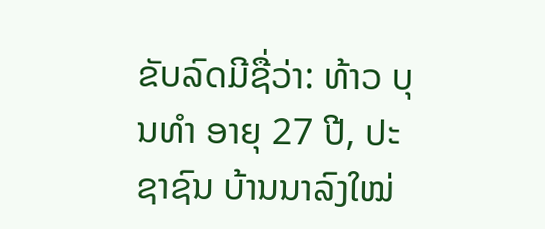ຂັບລົດມີຊື່ວ່າ: ທ້າວ ບຸນທຳ ອາຍຸ 27 ປີ, ປະຊາຊົນ ບ້ານນາລົງໃໝ່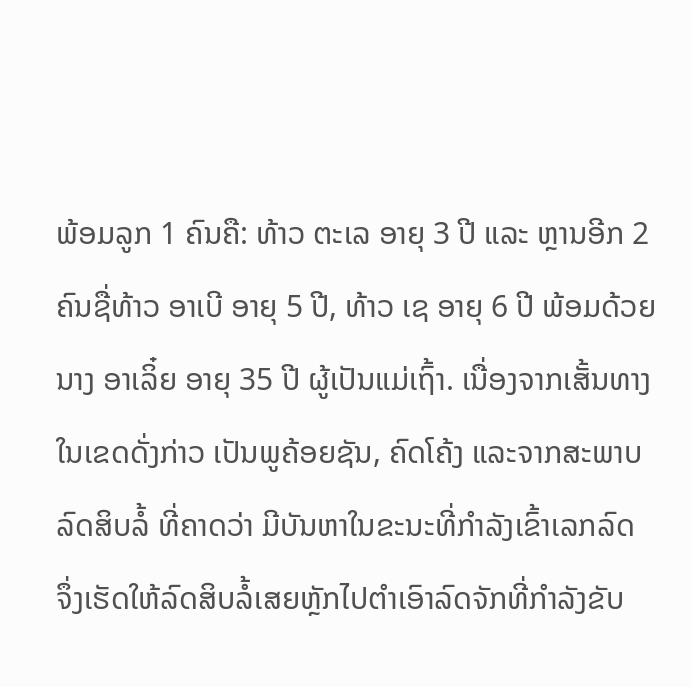ພ້ອມລູກ 1 ຄົນຄື: ທ້າວ ຕະເລ ອາຍຸ 3 ປີ ແລະ ຫຼານອີກ 2 ຄົນຊື່ທ້າວ ອາເບີ ອາຍຸ 5 ປີ, ທ້າວ ເຊ ອາຍຸ 6 ປີ ພ້ອມດ້ວຍນາງ ອາເລິ໋ຍ ອາຍຸ 35 ປີ ຜູ້ເປັນແມ່ເຖົ້າ. ເນື່ອງຈາກເສັ້ນທາງໃນເຂດດັ່ງກ່າວ ເປັນພູຄ້ອຍຊັນ, ຄົດໂຄ້ງ ແລະຈາກສະພາບລົດສິບລໍ້ ທີ່ຄາດວ່າ ມີບັນຫາໃນຂະນະທີ່ກຳລັງເຂົ້າເລກລົດ ຈຶ່ງເຮັດໃຫ້ລົດສິບລໍ້ເສຍຫຼັກໄປຕຳເອົາລົດຈັກທີ່ກຳລັງຂັບ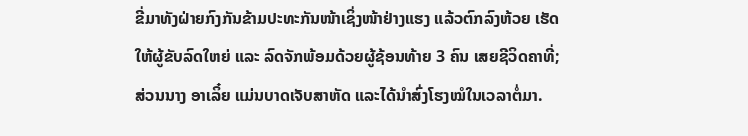ຂີ່ມາທັງຝ່າຍກົງກັນຂ້າມປະທະກັນໜ້າເຊິ່ງໜ້າຢ່າງແຮງ ແລ້ວຕົກລົງຫ້ວຍ ເຮັດໃຫ້ຜູ້ຂັບລົດໃຫຍ່ ແລະ ລົດຈັກພ້ອມດ້ວຍຜູ້ຊ້ອນທ້າຍ 3 ຄົນ ເສຍຊີວິດຄາທີ່; ສ່ວນນາງ ອາເລິ໋ຍ ແມ່ນບາດເຈັບສາຫັດ ແລະໄດ້ນຳສົ່ງໂຮງໝໍໃນເວລາຕໍ່ມາ.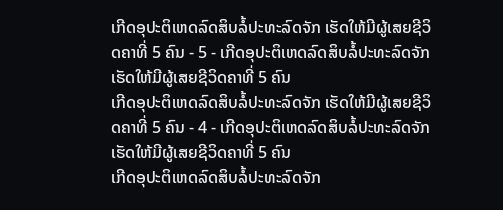ເກີດອຸປະຕິເຫດລົດສິບລໍ້ປະທະລົດຈັກ ເຮັດໃຫ້ມີຜູ້ເສຍຊີວິດຄາທີ່ 5 ຄົນ - 5 - ເກີດອຸປະຕິເຫດລົດສິບລໍ້ປະທະລົດຈັກ ເຮັດໃຫ້ມີຜູ້ເສຍຊີວິດຄາທີ່ 5 ຄົນ
ເກີດອຸປະຕິເຫດລົດສິບລໍ້ປະທະລົດຈັກ ເຮັດໃຫ້ມີຜູ້ເສຍຊີວິດຄາທີ່ 5 ຄົນ - 4 - ເກີດອຸປະຕິເຫດລົດສິບລໍ້ປະທະລົດຈັກ ເຮັດໃຫ້ມີຜູ້ເສຍຊີວິດຄາທີ່ 5 ຄົນ
ເກີດອຸປະຕິເຫດລົດສິບລໍ້ປະທະລົດຈັກ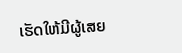ເຮັດໃຫ້ມີຜູ້ເສຍ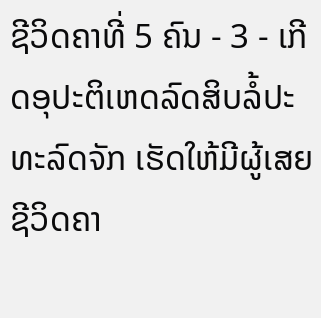ຊີວິດຄາທີ່ 5 ຄົນ - 3 - ເກີດອຸປະຕິເຫດລົດສິບລໍ້ປະທະລົດຈັກ ເຮັດໃຫ້ມີຜູ້ເສຍຊີວິດຄາ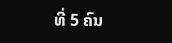ທີ່ 5 ຄົນ